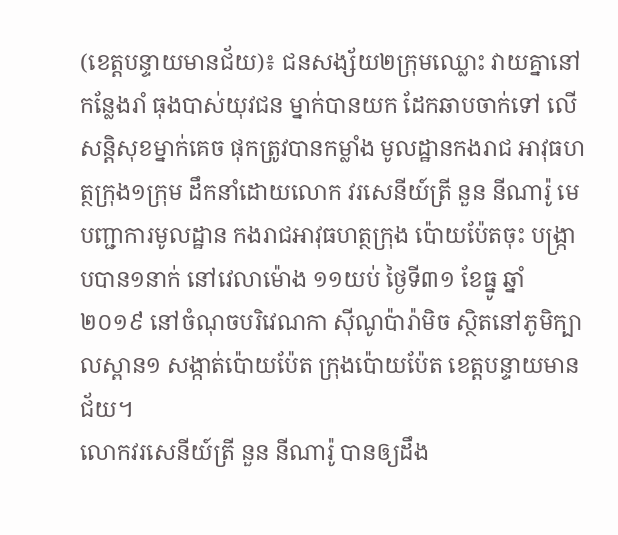(ខេត្តបន្ទាយមានជ័យ)៖ ជនសង្ស័យ២ក្រុមឈ្លោះ វាយគ្នានៅកន្លែងរាំ ធុងបាស់យុវជន ម្នាក់បានយក ដែកឆាបចាក់ទៅ លើសន្តិសុខម្នាក់គេច ផុកត្រូវបានកម្លាំង មូលដ្ឋានកងរាជ អាវុធហត្ថក្រុង១ក្រុម ដឹកនាំដោយលោក វរសេនីយ៍ត្រី នួន នីណារ៉ូ មេបញ្ជាការមូលដ្ឋាន កងរាជអាវុធហត្ថក្រុង ប៉ោយប៉ែតចុះ បង្រ្កាបបាន១នាក់ នៅវេលាម៉ោង ១១យប់ ថ្ងៃទី៣១ ខែធ្នូ ឆ្នាំ២០១៩ នៅចំណុចបរិវេណកា ស៊ីណូប៉ារ៉ាមិច ស្ថិតនៅភូមិក្បាលស្ពាន១ សង្កាត់ប៉ោយប៉ែត ក្រុងប៉ោយប៉ែត ខេត្តបន្ទាយមានជ័យ។
លោកវរសេនីយ៍ត្រី នួន នីណារ៉ូ បានឲ្យដឹង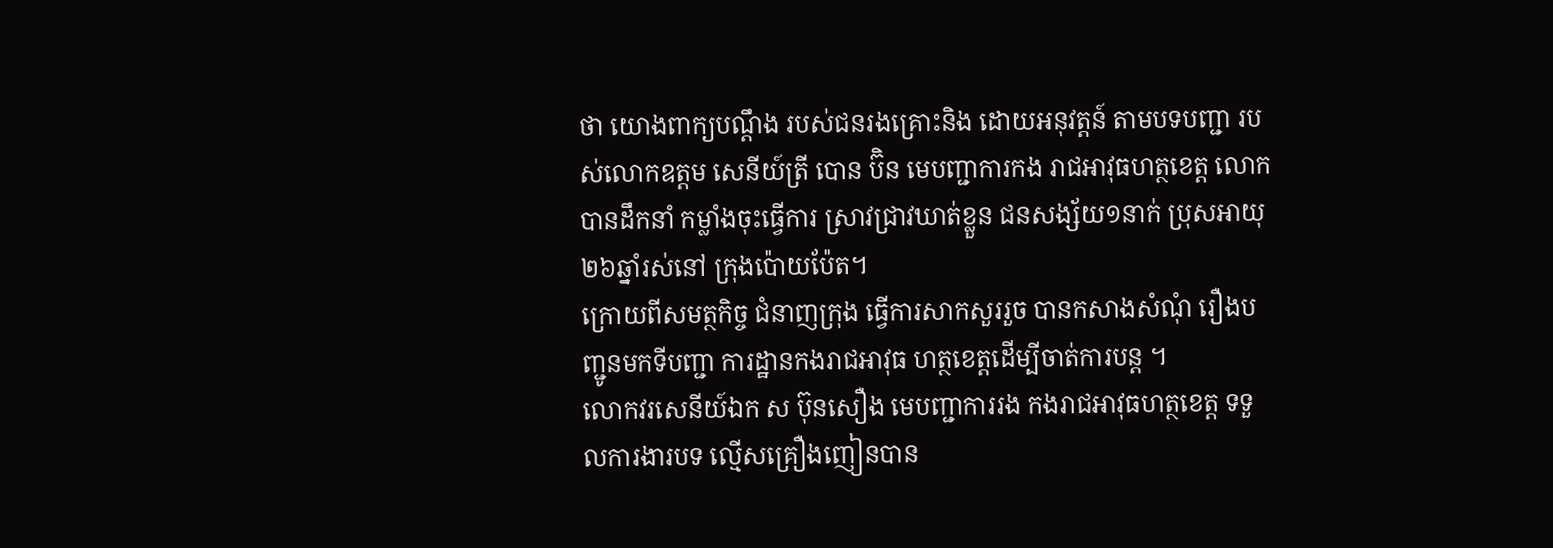ថា យោងពាក្យបណ្តឹង របស់ជនរងគ្រោះនិង ដោយអនុវត្តន៍ តាមបទបញ្ជា របស់លោកឧត្តម សេនីយ៍ត្រី បោន ប៊ិន មេបញ្ជាការកង រាជអាវុធហត្ថខេត្ត លោកបានដឹកនាំ កម្លាំងចុះធ្វើការ ស្រាវជ្រាវឃាត់ខ្លួន ជនសង្ស័យ១នាក់ ប្រុសអាយុ ២៦ឆ្នាំរស់នៅ ក្រុងប៉ោយប៉ែត។
ក្រោយពីសមត្ថកិច្ច ជំនាញក្រុង ធ្វើការសាកសួររួច បានកសាងសំណុំ រឿងបញ្ជូនមកទីបញ្ជា ការដ្ឋានកងរាជអាវុធ ហត្ថខេត្តដើម្បីចាត់ការបន្ត ។
លោកវរសេនីយ៍ឯក ស ប៊ុនសឿង មេបញ្ជាការរង កងរាជអាវុធហត្ថខេត្ត ទទួលការងារបទ ល្មើសគ្រឿងញៀនបាន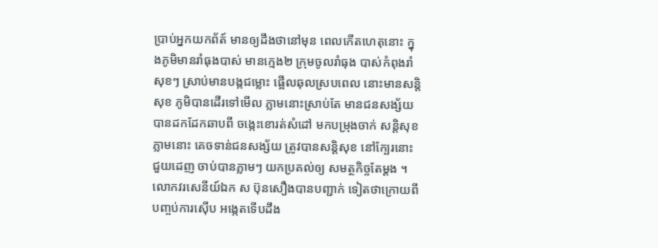ប្រាប់អ្នកយកព័ត៍ មានឲ្យដឹងថានៅមុន ពេលកើតហេតុនោះ ក្នុងភូមិមានរាំធុងបាស់ មានក្មេង២ ក្រុមចូលរាំធុង បាស់កំពុងរាំសុខៗ ស្រាប់មានបង្កជម្លោះ ផ្អើលឆុលស្របពេល នោះមានសន្តិសុខ ភូមិបានដើរទៅមើល ភ្លាមនោះស្រាប់តែ មានជនសង្ស័យ បានដកដែកឆាបពី ចង្កេះខោរត់សំដៅ មកបម្រុងចាក់ សន្តិសុខភ្លាមនោះ គេចទាន់ជនសង្ស័យ ត្រូវបានសន្តិសុខ នៅក្បែរនោះជួយដេញ ចាប់បានភ្លាមៗ យកប្រគល់ឲ្យ សមត្ថកិច្ចតែម្តង ។
លោកវរសេនីយ៍ឯក ស ប៊ុនសឿងបានបញ្ជាក់ ទៀតថាក្រោយពី បញ្ចប់ការស៊ើប អង្កេតទើបដឹង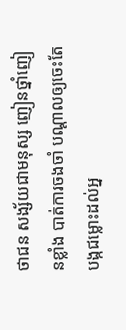ថាជន សង្ស័យជាមនុស្ស ញៀនថ្នាំញៀនខ្លាំង បាត់ការចងចាំ បណ្តាលឲ្យចេះតែ បង្កជម្លោះដល់អ្ន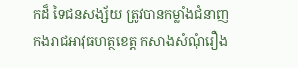កដ៏ ទៃជនសង្ស័យ ត្រូវបានកម្លាំងជំនាញ កងរាជអាវុធហត្ថខេត្ត កសាងសំណុំរឿង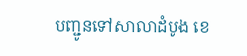បញ្ជូនទៅសាលាដំបូង ខេ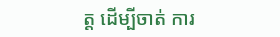ត្ត ដើម្បីចាត់ ការ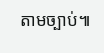តាមច្បាប់៕